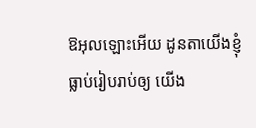ឱអុលឡោះអើយ ដូនតាយើងខ្ញុំធ្លាប់រៀបរាប់ឲ្យ យើង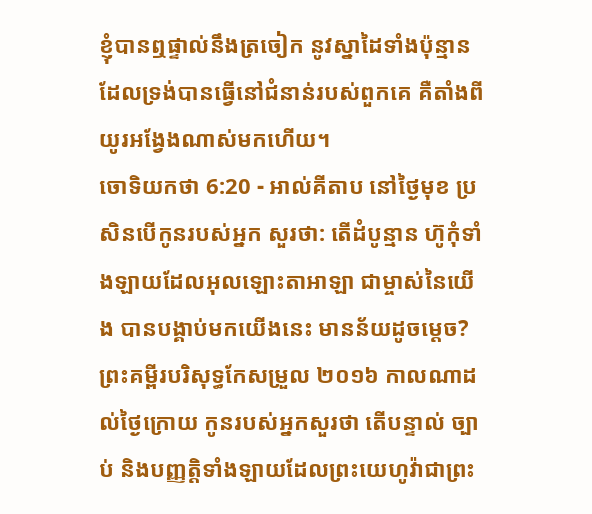ខ្ញុំបានឮផ្ទាល់នឹងត្រចៀក នូវស្នាដៃទាំងប៉ុន្មាន ដែលទ្រង់បានធ្វើនៅជំនាន់របស់ពួកគេ គឺតាំងពីយូរអង្វែងណាស់មកហើយ។
ចោទិយកថា 6:20 - អាល់គីតាប នៅថ្ងៃមុខ ប្រសិនបើកូនរបស់អ្នក សួរថា: តើដំបូន្មាន ហ៊ូកុំទាំងឡាយដែលអុលឡោះតាអាឡា ជាម្ចាស់នៃយើង បានបង្គាប់មកយើងនេះ មានន័យដូចម្តេច? ព្រះគម្ពីរបរិសុទ្ធកែសម្រួល ២០១៦ កាលណាដល់ថ្ងៃក្រោយ កូនរបស់អ្នកសួរថា តើបន្ទាល់ ច្បាប់ និងបញ្ញត្តិទាំងឡាយដែលព្រះយេហូវ៉ាជាព្រះ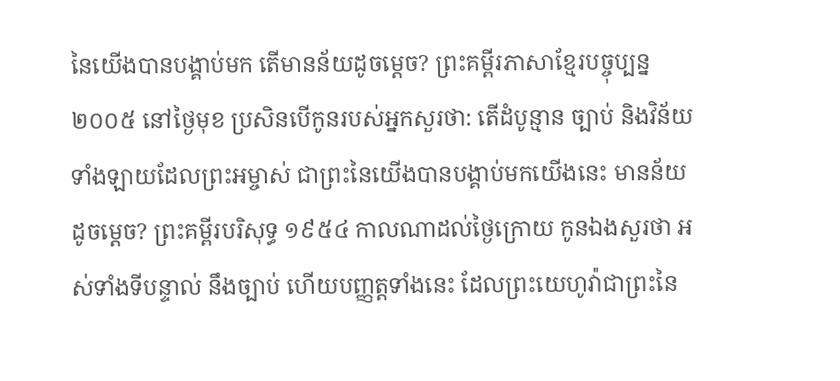នៃយើងបានបង្គាប់មក តើមានន័យដូចម្ដេច? ព្រះគម្ពីរភាសាខ្មែរបច្ចុប្បន្ន ២០០៥ នៅថ្ងៃមុខ ប្រសិនបើកូនរបស់អ្នកសួរថា: តើដំបូន្មាន ច្បាប់ និងវិន័យទាំងឡាយដែលព្រះអម្ចាស់ ជាព្រះនៃយើងបានបង្គាប់មកយើងនេះ មានន័យដូចម្ដេច? ព្រះគម្ពីរបរិសុទ្ធ ១៩៥៤ កាលណាដល់ថ្ងៃក្រោយ កូនឯងសួរថា អស់ទាំងទីបន្ទាល់ នឹងច្បាប់ ហើយបញ្ញត្តទាំងនេះ ដែលព្រះយេហូវ៉ាជាព្រះនៃ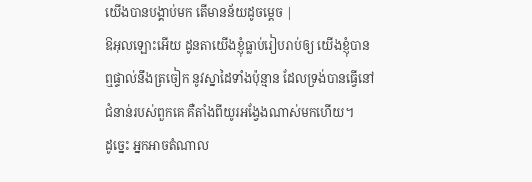យើងបានបង្គាប់មក តើមានន័យដូចម្តេច |
ឱអុលឡោះអើយ ដូនតាយើងខ្ញុំធ្លាប់រៀបរាប់ឲ្យ យើងខ្ញុំបានឮផ្ទាល់នឹងត្រចៀក នូវស្នាដៃទាំងប៉ុន្មាន ដែលទ្រង់បានធ្វើនៅជំនាន់របស់ពួកគេ គឺតាំងពីយូរអង្វែងណាស់មកហើយ។
ដូច្នេះ អ្នកអាចតំណាល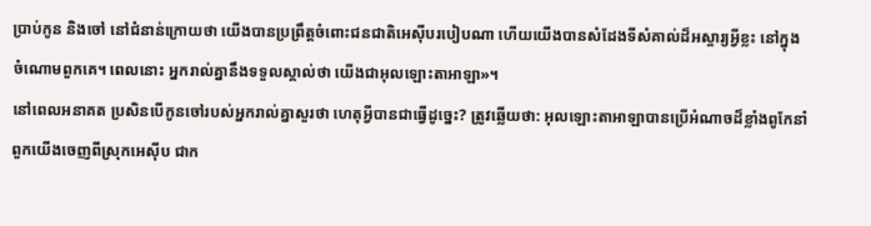ប្រាប់កូន និងចៅ នៅជំនាន់ក្រោយថា យើងបានប្រព្រឹត្តចំពោះជនជាតិអេស៊ីបរបៀបណា ហើយយើងបានសំដែងទីសំគាល់ដ៏អស្ចារ្យអ្វីខ្លះ នៅក្នុងចំណោមពួកគេ។ ពេលនោះ អ្នករាល់គ្នានឹងទទួលស្គាល់ថា យើងជាអុលឡោះតាអាឡា»។
នៅពេលអនាគត ប្រសិនបើកូនចៅរបស់អ្នករាល់គ្នាសួរថា ហេតុអ្វីបានជាធ្វើដូច្នេះ? ត្រូវឆ្លើយថា: អុលឡោះតាអាឡាបានប្រើអំណាចដ៏ខ្លាំងពូកែនាំពួកយើងចេញពីស្រុកអេស៊ីប ជាក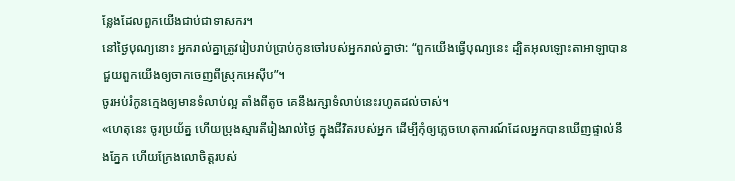ន្លែងដែលពួកយើងជាប់ជាទាសករ។
នៅថ្ងៃបុណ្យនោះ អ្នករាល់គ្នាត្រូវរៀបរាប់ប្រាប់កូនចៅរបស់អ្នករាល់គ្នាថា: “ពួកយើងធ្វើបុណ្យនេះ ដ្បិតអុលឡោះតាអាឡាបានជួយពួកយើងឲ្យចាកចេញពីស្រុកអេស៊ីប”។
ចូរអប់រំកូនក្មេងឲ្យមានទំលាប់ល្អ តាំងពីតូច គេនឹងរក្សាទំលាប់នេះរហូតដល់ចាស់។
«ហេតុនេះ ចូរប្រយ័ត្ន ហើយប្រុងស្មារតីរៀងរាល់ថ្ងៃ ក្នុងជីវិតរបស់អ្នក ដើម្បីកុំឲ្យភ្លេចហេតុការណ៍ដែលអ្នកបានឃើញផ្ទាល់នឹងភ្នែក ហើយក្រែងលោចិត្តរបស់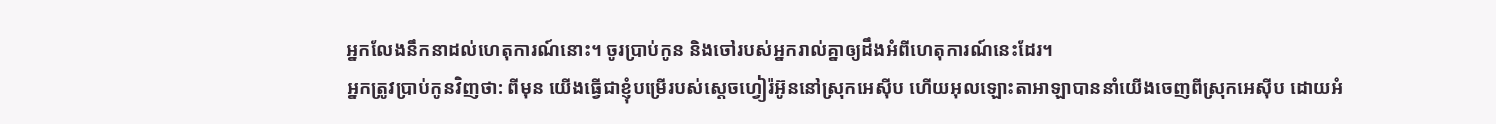អ្នកលែងនឹកនាដល់ហេតុការណ៍នោះ។ ចូរប្រាប់កូន និងចៅរបស់អ្នករាល់គ្នាឲ្យដឹងអំពីហេតុការណ៍នេះដែរ។
អ្នកត្រូវប្រាប់កូនវិញថា: ពីមុន យើងធ្វើជាខ្ញុំបម្រើរបស់ស្តេចហ្វៀរ៉អ៊ូននៅស្រុកអេស៊ីប ហើយអុលឡោះតាអាឡាបាននាំយើងចេញពីស្រុកអេស៊ីប ដោយអំ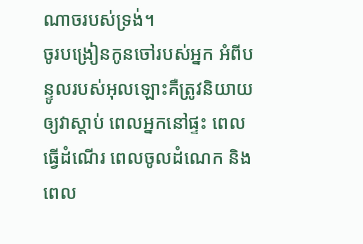ណាចរបស់ទ្រង់។
ចូរបង្រៀនកូនចៅរបស់អ្នក អំពីបន្ទូលរបស់អុលឡោះគឺត្រូវនិយាយឲ្យវាស្តាប់ ពេលអ្នកនៅផ្ទះ ពេលធ្វើដំណើរ ពេលចូលដំណេក និងពេល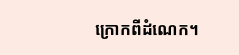ក្រោកពីដំណេក។